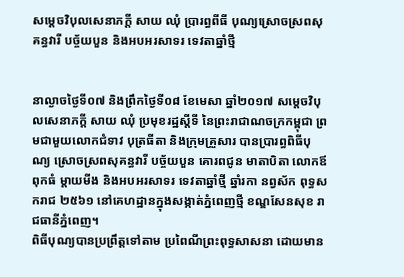សម្តេចវិបុលសេនាភក្តី សាយ ឈុំ ប្រារព្ធពីធី បុណ្យស្រោចស្រពសុគន្ធវារី បច្ច័យបួន និងអបអរសាទរ ទេវតាឆ្នាំថ្មី


នាល្ងាចថ្ងៃទី០៧ និងព្រឹកថ្ងៃទី០៨ ខែមេសា ឆ្នាំ២០១៧ សម្តេចវិបុលសេនាភក្តី សាយ ឈុំ ប្រមុខរដ្ឋស្តីទី នៃព្រះរាជាណចក្រកម្ពុជា ព្រមជាមួយលោកជំទាវ បុត្រធីតា និងក្រុមគ្រួសារ បានប្រារព្ធពិធីបុណ្យ ស្រោចស្រពសុគន្ធវារី បច្ច័យបួន គោរពជូន មាតាបិតា លោកឪពុកធំ ម្តាយមីង និងអបអរសាទរ ទេវតាឆ្នាំថ្មី ឆ្នាំរកា នព្វស័ក ពុទ្ធសករាជ ២៥៦១ នៅគេហដ្ឋានក្នុងសង្កាត់ភ្នំពេញថ្មី ខណ្ឌសែនសុខ រាជធានីភ្នំពេញ។
ពិធីបុណ្យបានប្រព្រឹត្តទៅតាម ប្រពៃណីព្រះពុទ្ធសាសនា ដោយមាន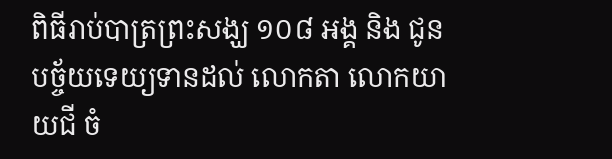ពិធីរាប់បាត្រព្រះសង្ឃ ១០៨ អង្គ និង ជូនបច្ច័យទេយ្យទានដល់ លោកតា លោកយាយជី ចំ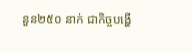នួន២៥០ នាក់ ជាកិច្ចបង្ហើ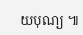យបុណ្យ ៕